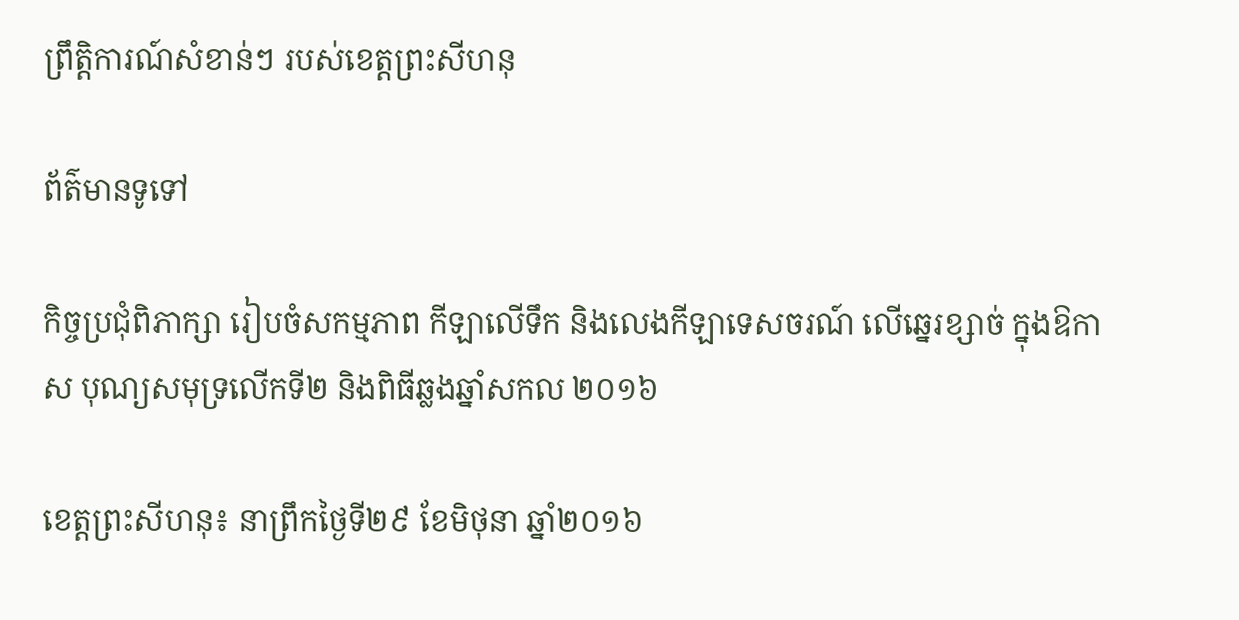ព្រឹត្តិការណ៍សំខាន់ៗ របស់ខេត្តព្រះសីហនុ

ព័ត៌មានទូទៅ

កិច្ចប្រជុំពិភាក្សា រៀបចំសកម្មភាព កីឡាលើទឹក និងលេងកីឡាទេសចរណ៍ លើឆ្នេរខ្សាច់ ក្នុងឱកាស បុណ្យសមុទ្រលើកទី២ និងពិធីឆ្លងឆ្នាំសកល ២០១៦

ខេត្តព្រះសីហនុ៖ នាព្រឹកថ្ងៃទី២៩ ខែមិថុនា ឆ្នាំ២០១៦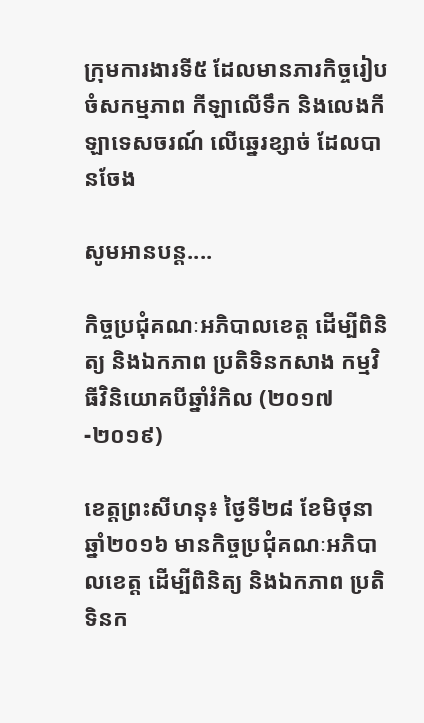ក្រុមការងារទី៥ ដែលមានភារកិច្ចរៀបចំសកម្មភាព កីឡាលើទឹក និងលេងកីឡាទេសចរណ៍ លើឆ្នេរខ្សាច់ ដែលបានចែង

សូមអានបន្ត....

កិច្ចប្រជុំគណៈអភិបាលខេត្ត ដើម្បីពិនិត្យ និងឯកភាព ប្រតិទិនកសាង កម្មវិធីវិនិយោគបីឆ្នាំរំកិល (២០១៧-២០១៩)

ខេត្តព្រះសីហនុ៖ ថ្ងៃទី២៨ ខែមិថុនា ឆ្នាំ២០១៦ មានកិច្ចប្រជុំគណៈអភិបាលខេត្ត ដើម្បីពិនិត្យ និងឯកភាព ប្រតិទិនក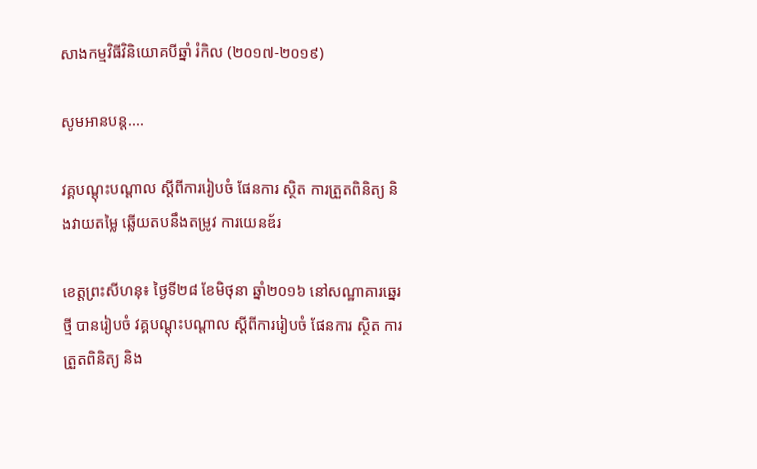សាងកម្មវិធីវិនិយោគបីឆ្នាំ រំកិល (២០១៧-២០១៩)

សូមអានបន្ត....

វគ្គបណ្ដុះបណ្ដាល ស្ដីពីការរៀបចំ ផែនការ ស្ថិត ការត្រួតពិនិត្យ និងវាយតម្លៃ ឆ្លើយតបនឹងតម្រូវ ការយេនឌ័រ

ខេត្តព្រះសីហនុ៖ ថ្ងៃទី២៨ ខែមិថុនា ឆ្នាំ២០១៦ នៅសណ្ឋាគារឆ្នេរថ្មី បានរៀបចំ វគ្គបណ្ដុះបណ្ដាល ស្ដីពីការរៀបចំ ផែនការ ស្ថិត ការត្រួតពិនិត្យ និង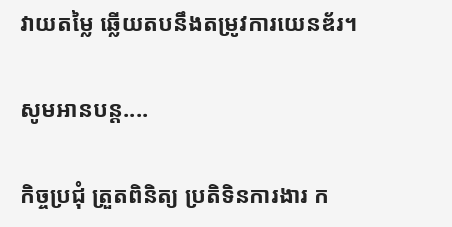វាយតម្លៃ ឆ្លើយតបនឹងតម្រូវការយេនឌ័រ។

សូមអានបន្ត....

កិច្ចប្រជុំ ត្រួតពិនិត្យ ប្រតិទិនការងារ ក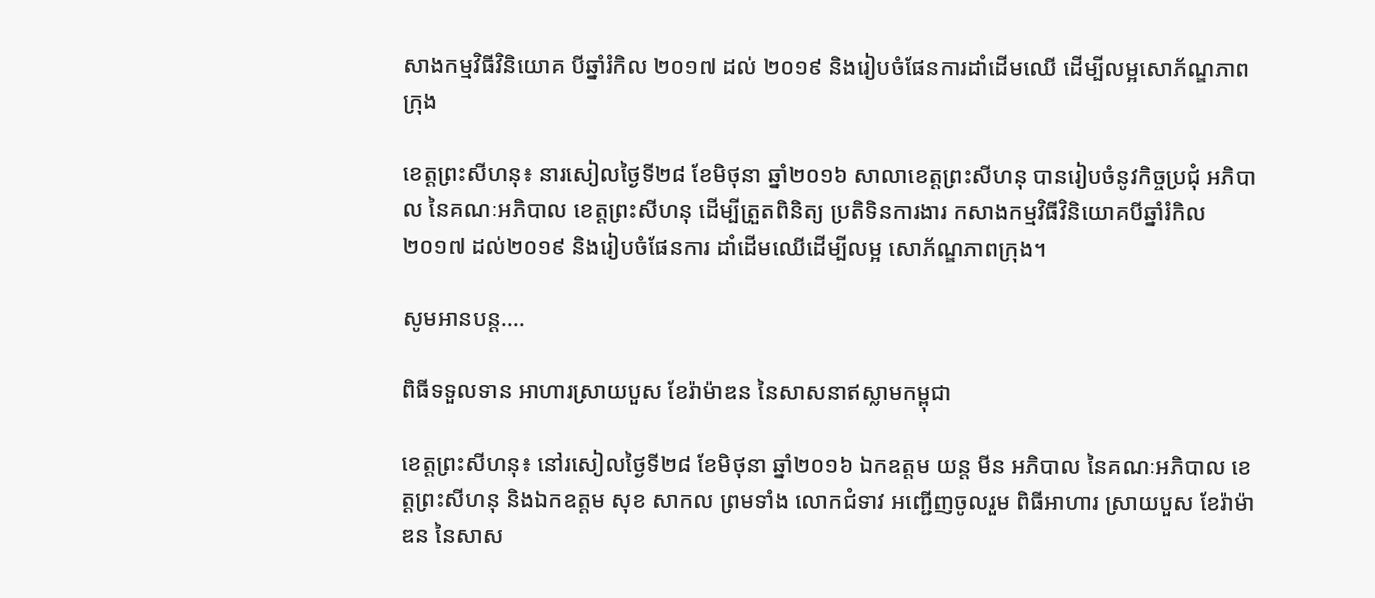សាងកម្មវិធីវិនិយោគ បីឆ្នាំរំកិល ២០១៧ ដល់ ២០១៩ និងរៀបចំផែនការដាំដើមឈើ ដើម្បីលម្អសោភ័ណ្ឌភាពក្រុង

ខេត្តព្រះសីហនុ៖ នារសៀលថ្ងៃទី២៨ ខែមិថុនា ឆ្នាំ២០១៦ សាលាខេត្តព្រះសីហនុ បានរៀបចំនូវកិច្ចប្រជុំ អភិបាល នៃគណៈអភិបាល ខេត្តព្រះសីហនុ ដើម្បីត្រួតពិនិត្យ ប្រតិទិនការងារ កសាងកម្មវិធីវិនិយោគបីឆ្នាំរំកិល ២០១៧ ដល់២០១៩ និងរៀបចំផែនការ ដាំដើមឈើដើម្បីលម្អ សោភ័ណ្ឌភាពក្រុង។

សូមអានបន្ត....

ពិធីទទួលទាន អាហារស្រាយបួស ខែរ៉ាម៉ាឌន នៃសាសនាឥស្លាមកម្ពុជា

ខេត្តព្រះសីហនុ៖ នៅរសៀលថ្ងៃទី២៨ ខែមិថុនា ឆ្នាំ២០១៦ ឯកឧត្តម យន្ត មីន អភិបាល នៃគណៈអភិបាល ខេត្តព្រះសីហនុ និងឯកឧត្តម សុខ សាកល ព្រមទាំង លោកជំទាវ អញ្ជើញចូលរួម ពិធីអាហារ ស្រាយបួស ខែរ៉ាម៉ាឌន នៃសាស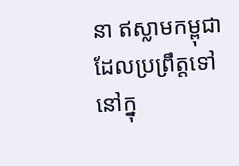នា ឥស្លាមកម្ពុជា ដែលប្រព្រឹត្តទៅ នៅក្នុ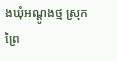ងឃុំអណ្តូងថ្ម ស្រុកព្រៃ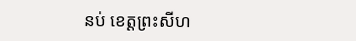នប់ ខេត្តព្រះសីហ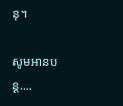នុ។

សូមអានបន្ត....